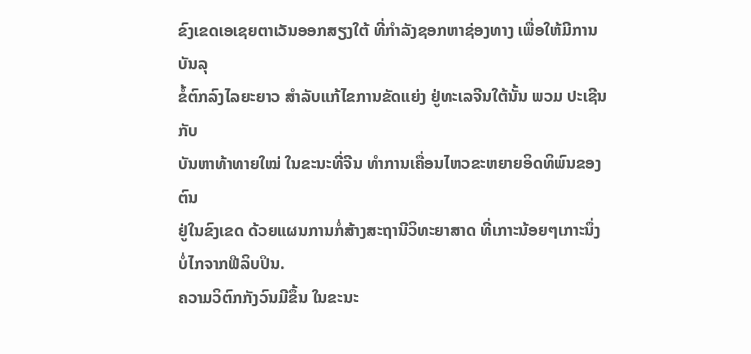ຂົງເຂດເອເຊຍຕາເວັນອອກສຽງໃຕ້ ທີ່ກຳລັງຊອກຫາຊ່ອງທາງ ເພື່ອໃຫ້ມີການບັນລຸ
ຂໍ້ຕົກລົງໄລຍະຍາວ ສຳລັບແກ້ໄຂການຂັດແຍ່ງ ຢູ່ທະເລຈີນໃຕ້ນັ້ນ ພວມ ປະເຊີນກັບ
ບັນຫາທ້າທາຍໃໝ່ ໃນຂະນະທີ່ຈີນ ທຳການເຄື່ອນໄຫວຂະຫຍາຍອິດທິພົນຂອງຕົນ
ຢູ່ໃນຂົງເຂດ ດ້ວຍແຜນການກໍ່ສ້າງສະຖານີວິທະຍາສາດ ທີ່ເກາະນ້ອຍໆເກາະນຶ່ງ
ບໍ່ໄກຈາກຟີລິບປິນ.
ຄວາມວິຕົກກັງວົນມີຂຶ້ນ ໃນຂະນະ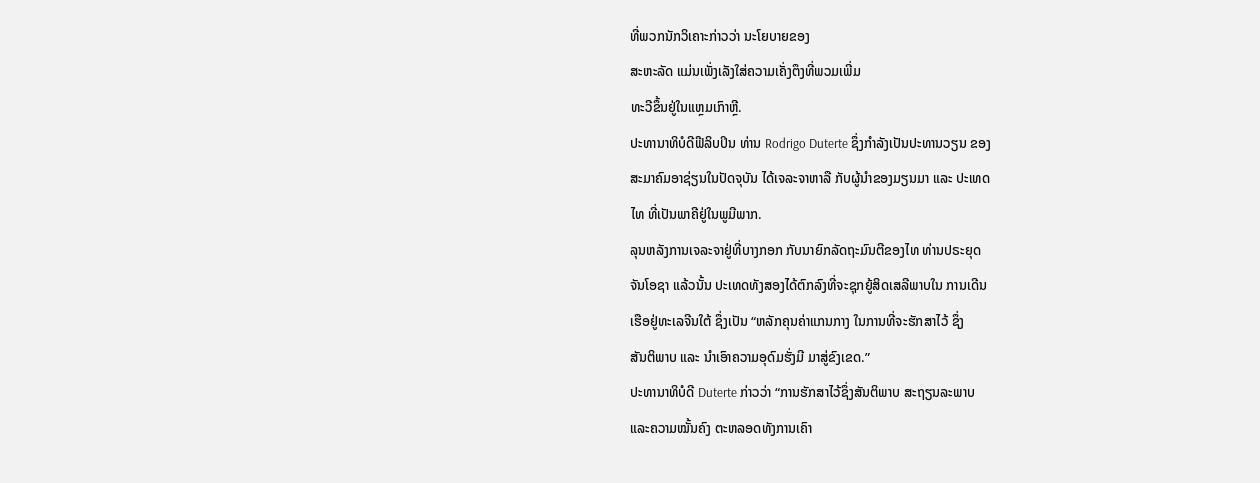ທີ່ພວກນັກວິເຄາະກ່າວວ່າ ນະໂຍບາຍຂອງ
ສະຫະລັດ ແມ່ນເພັ່ງເລັງໃສ່ຄວາມເຄັ່ງຕຶງທີ່ພວມເພີ່ມ
ທະວີຂຶ້ນຢູ່ໃນແຫຼມເກົາຫຼີ.
ປະທານາທິບໍດີຟີລິບປິນ ທ່ານ Rodrigo Duterte ຊຶ່ງກຳລັງເປັນປະທານວຽນ ຂອງ
ສະມາຄົມອາຊ່ຽນໃນປັດຈຸບັນ ໄດ້ເຈລະຈາຫາລື ກັບຜູ້ນຳຂອງມຽນມາ ແລະ ປະເທດ
ໄທ ທີ່ເປັນພາຄີຢູ່ໃນພູມີພາກ.
ລຸນຫລັງການເຈລະຈາຢູ່ທີ່ບາງກອກ ກັບນາຍົກລັດຖະມົນຕີຂອງໄທ ທ່ານປຣະຍຸດ
ຈັນໂອຊາ ແລ້ວນັ້ນ ປະເທດທັງສອງໄດ້ຕົກລົງທີ່ຈະຊຸກຍູ້ສິດເສລີພາບໃນ ການເດີນ
ເຮືອຢູ່ທະເລຈີນໃຕ້ ຊຶ່ງເປັນ “ຫລັກຄຸນຄ່າແກນກາງ ໃນການທີ່ຈະຮັກສາໄວ້ ຊຶ່ງ
ສັນຕິພາບ ແລະ ນຳເອົາຄວາມອຸດົມຮັ່ງມີ ມາສູ່ຂົງເຂດ.”
ປະທານາທິບໍດີ Duterte ກ່າວວ່າ “ການຮັກສາໄວ້ຊຶ່ງສັນຕິພາບ ສະຖຽນລະພາບ
ແລະຄວາມໝັ້ນຄົງ ຕະຫລອດທັງການເຄົາ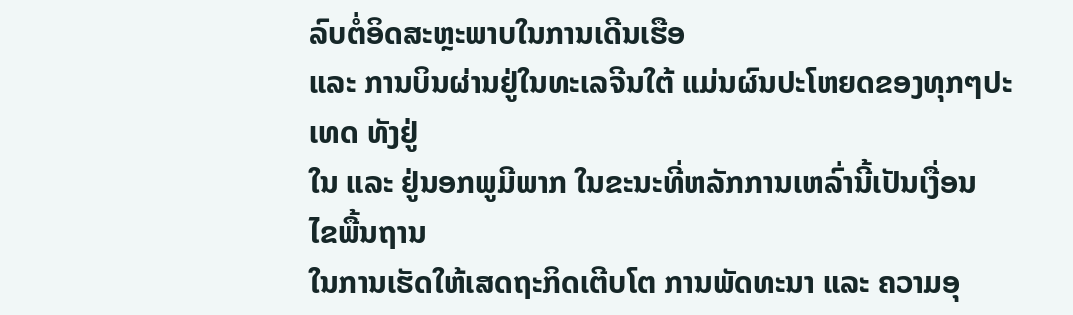ລົບຕໍ່ອິດສະຫຼະພາບໃນການເດີນເຮືອ
ແລະ ການບິນຜ່ານຢູ່ໃນທະເລຈີນໃຕ້ ແມ່ນຜົນປະໂຫຍດຂອງທຸກໆປະເທດ ທັງຢູ່
ໃນ ແລະ ຢູ່ນອກພູມີພາກ ໃນຂະນະທີ່ຫລັກການເຫລົ່ານີ້ເປັນເງື່ອນ ໄຂພື້ນຖານ
ໃນການເຮັດໃຫ້ເສດຖະກິດເຕີບໂຕ ການພັດທະນາ ແລະ ຄວາມອຸ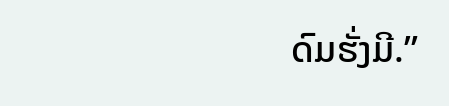ດົມຮັ່ງມີ.”